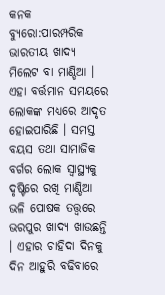କନକ ବ୍ୟୁରୋ:ପାରମ୍ପରିକ ଭାରତୀୟ ଖାଦ୍ୟ ମିଲେଟ ବା ମାଣ୍ଡିଆ । ଏହା ବର୍ତ୍ତମାନ ସମୟରେ ଲୋକଙ୍କ ମଧ୍ୟରେ ଆଦୃତ ହୋଇପାରିଛି । ସମସ୍ତ ବୟସ ତଥା ସାମାଜିକ ବର୍ଗର ଲୋକ ସ୍ୱାସ୍ଥ୍ୟକୁ ଦୃଷ୍ଟିରେ ରଖି ମାଣ୍ଡିଆ ଭଳି ପୋଷକ ତତ୍ତ୍ୱରେ ଭରପୁର ଖାଦ୍ୟ ଖାଉଛନ୍ତି । ଏହାର ଚାହିଦା ଦିନକୁ ଦିନ ଆହୁରି ବଢିବାରେ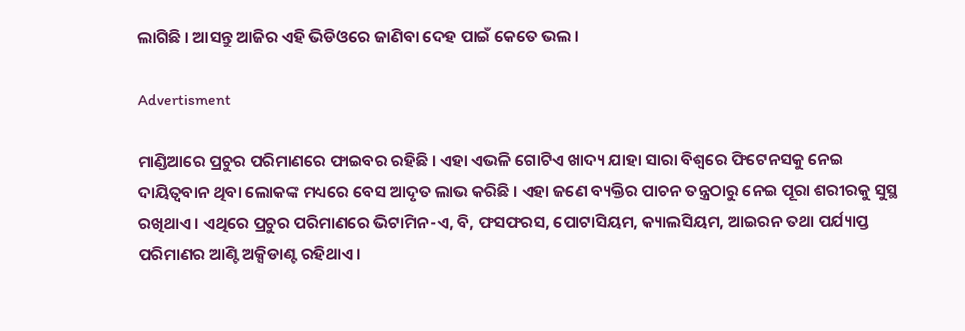ଲାଗିଛି । ଆସନ୍ତୁ ଆଜିର ଏହି ଭିଡିଓରେ ଜାଣିବା ଦେହ ପାଇଁ କେତେ ଭଲ ।

Advertisment

ମାଣ୍ଡିଆରେ ପ୍ରଚୁର ପରିମାଣରେ ଫାଇବର ରହିଛି । ଏହା ଏଭଳି ଗୋଟିଏ ଖାଦ୍ୟ ଯାହା ସାରା ବିଶ୍ୱରେ ଫିଟେନସକୁ ନେଇ ଦାୟିତ୍ୱବାନ ଥିବା ଲୋକଙ୍କ ମଧ୍ୟରେ ବେସ ଆଦୃତ ଲାଭ କରିଛି । ଏହା ଜଣେ ବ୍ୟକ୍ତିର ପାଚନ ତନ୍ତ୍ରଠାରୁ ନେଇ ପୂରା ଶରୀରକୁ ସୁସ୍ଥ ରଖିଥାଏ । ଏଥିରେ ପ୍ରଚୁର ପରିମାଣରେ ଭିଟାମିନ-ଏ, ବି, ଫସଫରସ, ପୋଟାସିୟମ, କ୍ୟାଲସିୟମ, ଆଇରନ ତଥା ପର୍ଯ୍ୟାପ୍ତ ପରିମାଣର ଆଣ୍ଟି ଅକ୍ସିଡାଣ୍ଟ ରହିଥାଏ ।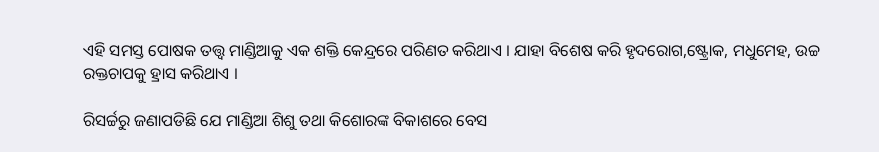ଏହି ସମସ୍ତ ପୋଷକ ତତ୍ତ୍ୱ ମାଣ୍ଡିଆକୁ ଏକ ଶକ୍ତି କେନ୍ଦ୍ରରେ ପରିଣତ କରିଥାଏ । ଯାହା ବିଶେଷ କରି ହୃଦରୋଗ,ଷ୍ଟ୍ରୋକ, ମଧୁମେହ, ଉଚ୍ଚ ରକ୍ତଚାପକୁ ହ୍ରାସ କରିଥାଏ ।

ରିସର୍ଚ୍ଚରୁ ଜଣାପଡିଛି ଯେ ମାଣ୍ଡିଆ ଶିଶୁ ତଥା କିଶୋରଙ୍କ ବିକାଶରେ ବେସ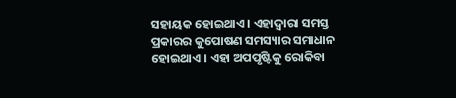ସହାୟକ ହୋଇଥାଏ । ଏହାଦ୍ୱାରା ସମସ୍ତ ପ୍ରକାରର କୁପୋଷଣ ସମସ୍ୟାର ସମାଧାନ ହୋଇଥାଏ । ଏହା ଅପପୃଷ୍ଟିକୁ ରୋକିବା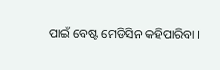ପାଇଁ ବେଷ୍ଟ ମେଡିସିନ କହିପାରିବା ।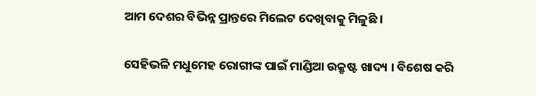ଆମ ଦେଶର ବିଭିନ୍ନ ପ୍ରାନ୍ତରେ ମିଲେଟ ଦେଖିବାକୁ ମିଳୁଛି ।

ସେହିଭଳି ମଧୁମେହ ରୋଗୀଙ୍କ ପାଇଁ ମାଣ୍ଡିଆ ଉକ୍ରୃଷ୍ଟ ଖାଦ୍ୟ । ବିଶେଷ କରି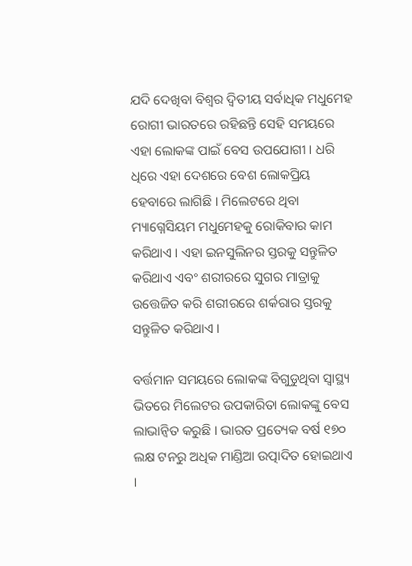ଯଦି ଦେଖିବା ବିଶ୍ୱର ଦ୍ୱିତୀୟ ସର୍ବାଧିକ ମଧୁମେହ ରୋଗୀ ଭାରତରେ ରହିଛନ୍ତି ସେହି ସମୟରେ ଏହା ଲୋକଙ୍କ ପାଇଁ ବେସ ଉପଯୋଗୀ । ଧରି ଧିରେ ଏହା ଦେଶରେ ବେଶ ଲୋକପ୍ରିୟ ହେବାରେ ଲାଗିଛି । ମିଲେଟରେ ଥିବା ମ୍ୟାଗ୍ନେସିୟମ ମଧୁମେହକୁ ରୋକିବାର କାମ କରିଥାଏ । ଏହା ଇନସୁଲିନର ସ୍ତରକୁ ସନ୍ତୁଳିତ କରିଥାଏ ଏବଂ ଶରୀରରେ ସୁଗର ମାତ୍ରାକୁ ଉତ୍ତେଜିତ କରି ଶରୀରରେ ଶର୍କରାର ସ୍ତରକୁ ସନ୍ତୁଳିତ କରିଥାଏ ।

ବର୍ତ୍ତମାନ ସମୟରେ ଲୋକଙ୍କ ବିଗୁଡୁଥିବା ସ୍ୱାସ୍ଥ୍ୟ ଭିତରେ ମିଲେଟର ଉପକାରିତା ଲୋକଙ୍କୁ ବେସ ଲାଭାନ୍ୱିତ କରୁଛି । ଭାରତ ପ୍ରତ୍ୟେକ ବର୍ଷ ୧୭୦ ଲକ୍ଷ ଟନରୁ ଅଧିକ ମାଣ୍ଡିଆ ଉତ୍ପାଦିତ ହୋଇଥାଏ ।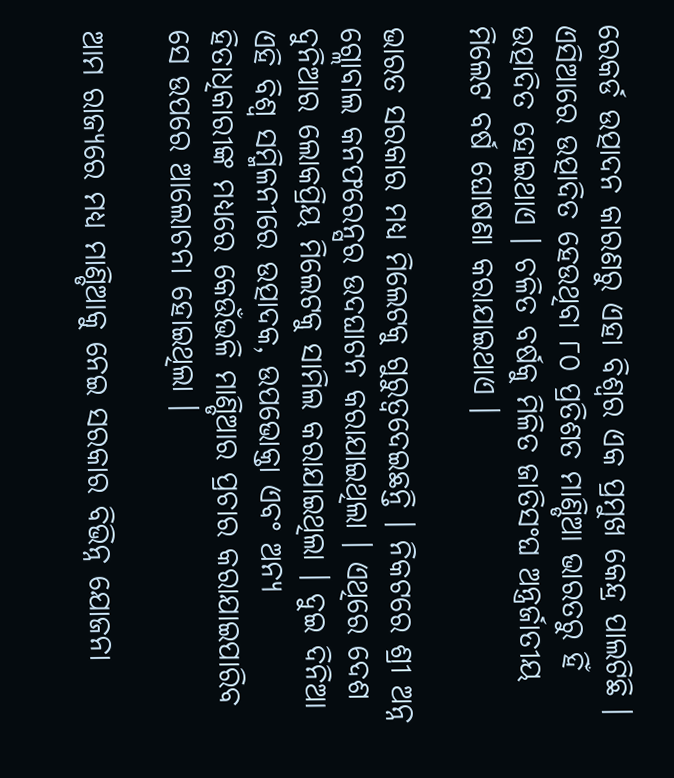ରେକର୍ଡ ଉତ୍ପାଦନ କାରଣରୁ ଏହା ବିଶ୍ୱର ଏକ ପ୍ରମୁଖ କେନ୍ଦ୍ର ପାଲଟିଛି । ଏସିଆରେ ଉତ୍ପାଦିତ ହେଉଥିବା ୮୦ ପ୍ରତିଶତ ମାଣ୍ଡିଆ ଭାରତରୁ ହିଁ ଉତ୍ପାଦିତ ହୋଇଥାଏ । ଚଳିତ ବର୍ଷକୁ ମିଳିତ ଜାତିସଂଘ ଅନ୍ତ୍ରର୍ଜାତୀୟ ମିଲେଟ ବର୍ଷ ଘୋଷଣା କରାଯାଇଥାଏ ।

ଭାରତ ସରକାର ମଧ୍ୟ ମିଲେଟକୁ ଗୁରୁତ୍ୱଦେଇଛନ୍ତି । ନିକଟରେ ଶ୍ରୀ ଅନ୍ନ ଗ୍ଲୋବାଲ କନଫରେନ୍ସର ଉଦଘାଟନ କରାଯାଇଥିଲା । ଏଥିରେ ଦେଶ ଦୁନିଆର ଲୋକପ୍ରିୟ ମିଲେଟକୁ ସାମିଲ କରାଯାଇଥିଲା । ଦୁଇ ଦିନିଆ ଏହି ବିଶ୍ୱ ସମ୍ମିଳନୀରେ ଉତ୍ପାଦକ, ଉପଭୋକ୍ତା ଏବଂ ଅନ୍ୟ ହିତାଧିକାରୀଙ୍କ ମଧ୍ୟରେ କେଉଁଭଳି ମାଣ୍ଡିଆର ପ୍ରଚାର କରାଯାଇପାରିବ ସେ ଉପରେ ଆଲୋଚନା ହୋଇଥିଲା ।

ଆମ ରାଜ୍ୟରେ ମଧ୍ୟ ମାଣ୍ଡିଆକୁ ନେଇ ସରକାର ବିଭିନ୍ନ ଯୋଜନା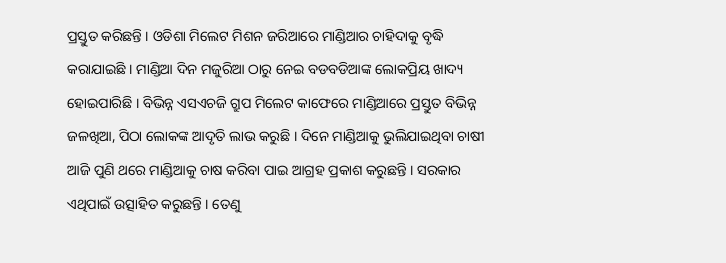ପ୍ରସ୍ତୁତ କରିଛନ୍ତି । ଓଡିଶା ମିଲେଟ ମିଶନ ଜରିଆରେ ମାଣ୍ଡିଆର ଚାହିଦାକୁ ବୃଦ୍ଧି କରାଯାଇଛି । ମାଣ୍ଡିଆ ଦିନ ମଜୁରିଆ ଠାରୁ ନେଇ ବଡବଡିଆଙ୍କ ଲୋକପ୍ରିୟ ଖାଦ୍ୟ ହୋଇପାରିଛି । ବିଭିନ୍ନ ଏସଏଚଜି ଗ୍ରୁପ ମିଲେଟ କାଫେରେ ମାଣ୍ଡିଆରେ ପ୍ରସ୍ତୁତ ବିଭିନ୍ନ ଜଳଖିଆ, ପିଠା ଲୋକଙ୍କ ଆଦୃତି ଲାଭ କରୁଛି । ଦିନେ ମାଣ୍ଡିଆକୁ ଭୁଲିଯାଇଥିବା ଚାଷୀ ଆଜି ପୁଣି ଥରେ ମାଣ୍ଡିଆକୁ ଚାଷ କରିବା ପାଇ ଆଗ୍ରହ ପ୍ରକାଶ କରୁଛନ୍ତି । ସରକାର ଏଥିପାଇଁ ଉତ୍ସାହିତ କରୁଛନ୍ତି । ତେଣୁ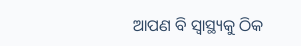ଆପଣ ବି ସ୍ୱାସ୍ଥ୍ୟକୁ ଠିକ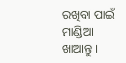ରଖିବା ପାଇଁ ମାଣ୍ଡିଆ ଖାଆନ୍ତୁ ।